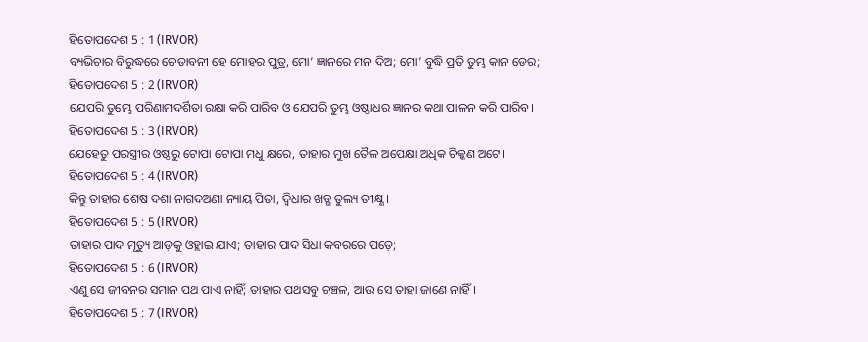ହିତୋପଦେଶ 5 : 1 (IRVOR)
ବ୍ୟଭିଚାର ବିରୁଦ୍ଧରେ ଚେତାବନୀ ହେ ମୋହର ପୁତ୍ର, ମୋ’ ଜ୍ଞାନରେ ମନ ଦିଅ; ମୋ’ ବୁଦ୍ଧି ପ୍ରତି ତୁମ୍ଭ କାନ ଡେର;
ହିତୋପଦେଶ 5 : 2 (IRVOR)
ଯେପରି ତୁମ୍ଭେ ପରିଣାମଦର୍ଶିତା ରକ୍ଷା କରି ପାରିବ ଓ ଯେପରି ତୁମ୍ଭ ଓଷ୍ଠାଧର ଜ୍ଞାନର କଥା ପାଳନ କରି ପାରିବ।
ହିତୋପଦେଶ 5 : 3 (IRVOR)
ଯେହେତୁ ପରସ୍ତ୍ରୀର ଓଷ୍ଠରୁ ଟୋପା ଟୋପା ମଧୁ କ୍ଷରେ, ତାହାର ମୁଖ ତୈଳ ଅପେକ୍ଷା ଅଧିକ ଚିକ୍କଣ ଅଟେ।
ହିତୋପଦେଶ 5 : 4 (IRVOR)
କିନ୍ତୁ ତାହାର ଶେଷ ଦଶା ନାଗଦଅଣା ନ୍ୟାୟ ପିତା, ଦ୍ୱିଧାର ଖଡ୍ଗ ତୁଲ୍ୟ ତୀକ୍ଷ୍ଣ।
ହିତୋପଦେଶ 5 : 5 (IRVOR)
ତାହାର ପାଦ ମୃତ୍ୟୁ ଆଡ଼କୁ ଓହ୍ଲାଇ ଯାଏ; ତାହାର ପାଦ ସିଧା କବରରେ ପଡ଼େ;
ହିତୋପଦେଶ 5 : 6 (IRVOR)
ଏଣୁ ସେ ଜୀବନର ସମାନ ପଥ ପାଏ ନାହିଁ; ତାହାର ପଥସବୁ ଚଞ୍ଚଳ, ଆଉ ସେ ତାହା ଜାଣେ ନାହିଁ।
ହିତୋପଦେଶ 5 : 7 (IRVOR)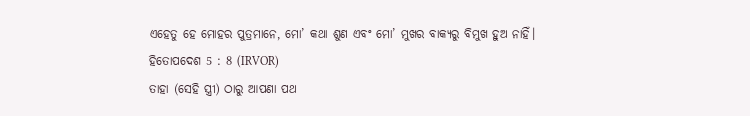ଏହେତୁ ହେ ମୋହର ପୁତ୍ରମାନେ, ମୋ’ କଥା ଶୁଣ ଏବଂ ମୋ’ ମୁଖର ବାକ୍ୟରୁ ବିମୁଖ ହୁଅ ନାହିଁ।
ହିତୋପଦେଶ 5 : 8 (IRVOR)
ତାହା (ସେହି ସ୍ତ୍ରୀ) ଠାରୁ ଆପଣା ପଥ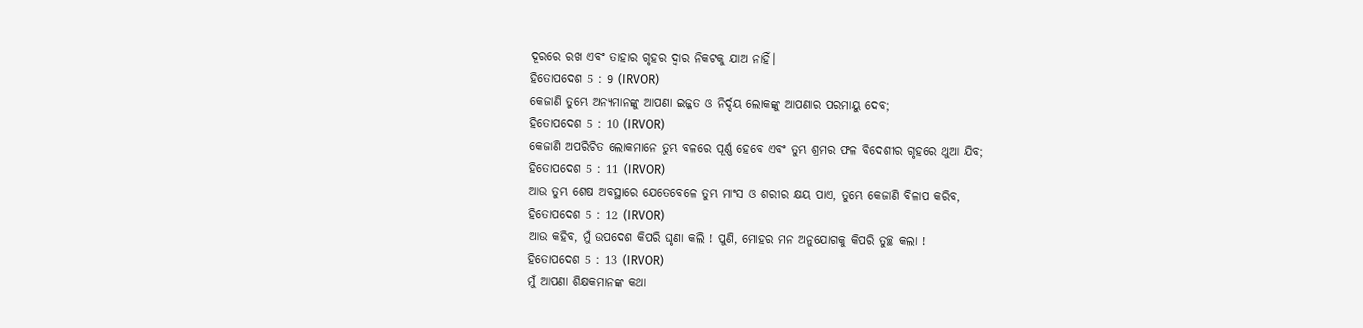ଦୂରରେ ରଖ ଏବଂ ତାହାର ଗୃହର ଦ୍ୱାର ନିକଟକୁ ଯାଅ ନାହିଁ।
ହିତୋପଦେଶ 5 : 9 (IRVOR)
କେଜାଣି ତୁମ୍ଭେ ଅନ୍ୟମାନଙ୍କୁ ଆପଣା ଇଜ୍ଜତ ଓ ନିର୍ଦ୍ଦୟ ଲୋକଙ୍କୁ ଆପଣାର ପରମାୟୁ ଦେବ;
ହିତୋପଦେଶ 5 : 10 (IRVOR)
କେଜାଣି ଅପରିଚିତ ଲୋକମାନେ ତୁମ୍ଭ ବଳରେ ପୂର୍ଣ୍ଣ ହେବେ ଏବଂ ତୁମ୍ଭ ଶ୍ରମର ଫଳ ବିଦେଶୀର ଗୃହରେ ଥୁଆ ଯିବ;
ହିତୋପଦେଶ 5 : 11 (IRVOR)
ଆଉ ତୁମ୍ଭ ଶେଷ ଅବସ୍ଥାରେ ଯେତେବେଳେ ତୁମ୍ଭ ମାଂସ ଓ ଶରୀର କ୍ଷୟ ପାଏ, ତୁମ୍ଭେ କେଜାଣି ବିଳାପ କରିବ,
ହିତୋପଦେଶ 5 : 12 (IRVOR)
ଆଉ କହିବ, ମୁଁ ଉପଦେଶ କିପରି ଘୃଣା କଲି ! ପୁଣି, ମୋହର ମନ ଅନୁଯୋଗକୁ କିପରି ତୁଚ୍ଛ କଲା !
ହିତୋପଦେଶ 5 : 13 (IRVOR)
ମୁଁ ଆପଣା ଶିକ୍ଷକମାନଙ୍କ କଥା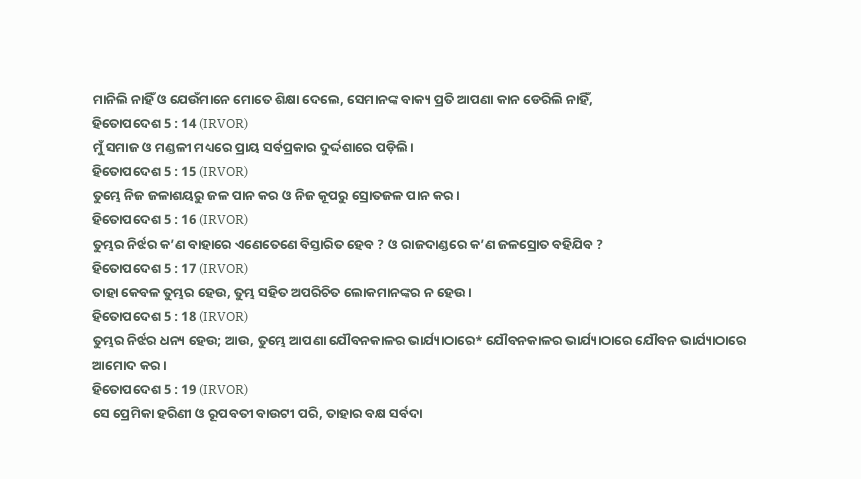ମାନିଲି ନାହିଁ ଓ ଯେଉଁମାନେ ମୋତେ ଶିକ୍ଷା ଦେଲେ, ସେମାନଙ୍କ ବାକ୍ୟ ପ୍ରତି ଆପଣା କାନ ଡେରିଲି ନାହିଁ,
ହିତୋପଦେଶ 5 : 14 (IRVOR)
ମୁଁ ସମାଜ ଓ ମଣ୍ଡଳୀ ମଧ୍ୟରେ ପ୍ରାୟ ସର୍ବପ୍ରକାର ଦୁର୍ଦ୍ଦଶାରେ ପଡ଼ିଲି।
ହିତୋପଦେଶ 5 : 15 (IRVOR)
ତୁମ୍ଭେ ନିଜ ଜଳାଶୟରୁ ଜଳ ପାନ କର ଓ ନିଜ କୂପରୁ ସ୍ରୋତଜଳ ପାନ କର।
ହିତୋପଦେଶ 5 : 16 (IRVOR)
ତୁମ୍ଭର ନିର୍ଝର କ’ଣ ବାହାରେ ଏଣେତେଣେ ବିସ୍ତାରିତ ହେବ ? ଓ ରାଜଦାଣ୍ଡରେ କ’ଣ ଜଳସ୍ରୋତ ବହିଯିବ ?
ହିତୋପଦେଶ 5 : 17 (IRVOR)
ତାହା କେବଳ ତୁମ୍ଭର ହେଉ, ତୁମ୍ଭ ସହିତ ଅପରିଚିତ ଲୋକମାନଙ୍କର ନ ହେଉ।
ହିତୋପଦେଶ 5 : 18 (IRVOR)
ତୁମ୍ଭର ନିର୍ଝର ଧନ୍ୟ ହେଉ; ଆଉ, ତୁମ୍ଭେ ଆପଣା ଯୌବନକାଳର ଭାର୍ଯ୍ୟାଠାରେ* ଯୌବନକାଳର ଭାର୍ଯ୍ୟାଠାରେ ଯୌବନ ଭାର୍ଯ୍ୟାଠାରେ ଆମୋଦ କର।
ହିତୋପଦେଶ 5 : 19 (IRVOR)
ସେ ପ୍ରେମିକା ହରିଣୀ ଓ ରୂପବତୀ ବାଉଟୀ ପରି, ତାହାର ବକ୍ଷ ସର୍ବଦା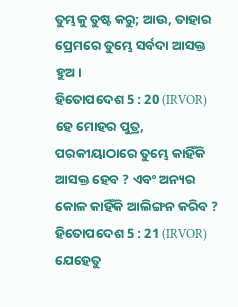ତୁମ୍ଭକୁ ତୁଷ୍ଟ କରୁ; ଆଉ, ତାହାର ପ୍ରେମରେ ତୁମ୍ଭେ ସର୍ବଦା ଆସକ୍ତ ହୁଅ।
ହିତୋପଦେଶ 5 : 20 (IRVOR)
ହେ ମୋହର ପୁତ୍ର, ପରକୀୟାଠାରେ ତୁମ୍ଭେ କାହିଁକି ଆସକ୍ତ ହେବ ? ଏବଂ ଅନ୍ୟର କୋଳ କାହିଁକି ଆଲିଙ୍ଗନ କରିବ ?
ହିତୋପଦେଶ 5 : 21 (IRVOR)
ଯେହେତୁ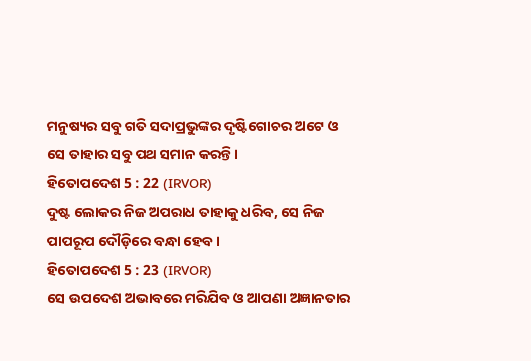ମନୁଷ୍ୟର ସବୁ ଗତି ସଦାପ୍ରଭୁଙ୍କର ଦୃଷ୍ଟିଗୋଚର ଅଟେ ଓ ସେ ତାହାର ସବୁ ପଥ ସମାନ କରନ୍ତି।
ହିତୋପଦେଶ 5 : 22 (IRVOR)
ଦୁଷ୍ଟ ଲୋକର ନିଜ ଅପରାଧ ତାହାକୁ ଧରିବ, ସେ ନିଜ ପାପରୂପ ଦୌଡ଼ିରେ ବନ୍ଧା ହେବ।
ହିତୋପଦେଶ 5 : 23 (IRVOR)
ସେ ଉପଦେଶ ଅଭାବରେ ମରିଯିବ ଓ ଆପଣା ଅଜ୍ଞାନତାର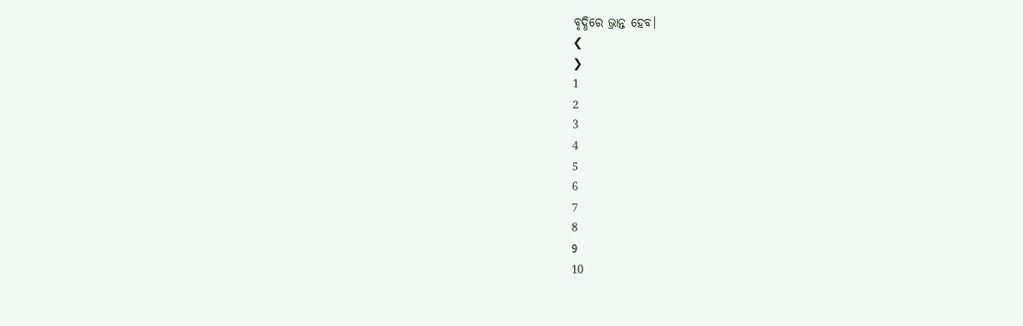ବୃଦ୍ଧିରେ ଭ୍ରାନ୍ତ ହେବ।
❮
❯
1
2
3
4
5
6
7
8
9
10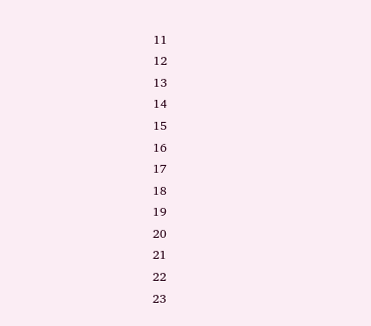11
12
13
14
15
16
17
18
19
20
21
22
23